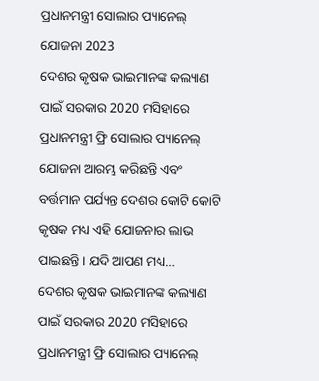ପ୍ରଧାନମନ୍ତ୍ରୀ ସୋଲାର ପ୍ୟାନେଲ୍ ଯୋଜନା 2023
ଦେଶର କୃଷକ ଭାଇମାନଙ୍କ କଲ୍ୟାଣ ପାଇଁ ସରକାର 2020 ମସିହାରେ ପ୍ରଧାନମନ୍ତ୍ରୀ ଫ୍ରି ସୋଲାର ପ୍ୟାନେଲ୍ ଯୋଜନା ଆରମ୍ଭ କରିଛନ୍ତି ଏବଂ ବର୍ତ୍ତମାନ ପର୍ଯ୍ୟନ୍ତ ଦେଶର କୋଟି କୋଟି କୃଷକ ମଧ୍ୟ ଏହି ଯୋଜନାର ଲାଭ ପାଇଛନ୍ତି। ଯଦି ଆପଣ ମଧ୍ୟ…
ଦେଶର କୃଷକ ଭାଇମାନଙ୍କ କଲ୍ୟାଣ ପାଇଁ ସରକାର 2020 ମସିହାରେ ପ୍ରଧାନମନ୍ତ୍ରୀ ଫ୍ରି ସୋଲାର ପ୍ୟାନେଲ୍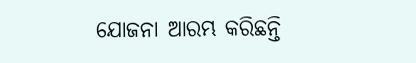ଯୋଜନା ଆରମ୍ଭ କରିଛନ୍ତି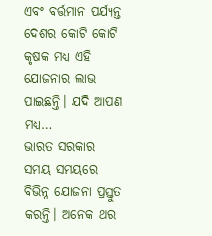ଏବଂ ବର୍ତ୍ତମାନ ପର୍ଯ୍ୟନ୍ତ ଦେଶର କୋଟି କୋଟି କୃଷକ ମଧ୍ୟ ଏହି ଯୋଜନାର ଲାଭ ପାଇଛନ୍ତି। ଯଦି ଆପଣ ମଧ୍ୟ…
ଭାରତ ସରକାର ସମୟ ସମୟରେ ବିଭିନ୍ନ ଯୋଜନା ପ୍ରସ୍ତୁତ କରନ୍ତି। ଅନେକ ଥର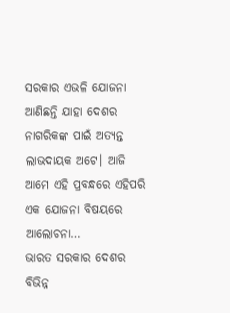ସରକାର ଏଭଳି ଯୋଜନା ଆଣିଛନ୍ତି ଯାହା ଦେଶର ନାଗରିକଙ୍କ ପାଇଁ ଅତ୍ୟନ୍ତ ଲାଭଦାୟକ ଅଟେ। ଆଜି ଆମେ ଏହି ପ୍ରବନ୍ଧରେ ଏହିପରି ଏକ ଯୋଜନା ବିଷୟରେ ଆଲୋଚନା…
ଭାରତ ସରକାର ଦେଶର ବିଭିନ୍ନ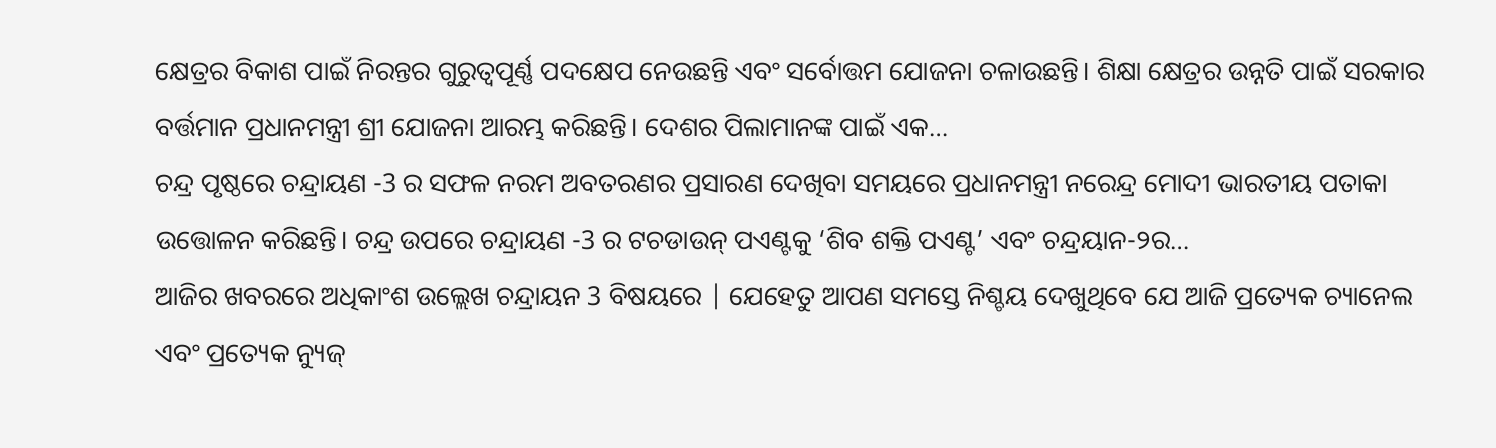କ୍ଷେତ୍ରର ବିକାଶ ପାଇଁ ନିରନ୍ତର ଗୁରୁତ୍ୱପୂର୍ଣ୍ଣ ପଦକ୍ଷେପ ନେଉଛନ୍ତି ଏବଂ ସର୍ବୋତ୍ତମ ଯୋଜନା ଚଳାଉଛନ୍ତି। ଶିକ୍ଷା କ୍ଷେତ୍ରର ଉନ୍ନତି ପାଇଁ ସରକାର ବର୍ତ୍ତମାନ ପ୍ରଧାନମନ୍ତ୍ରୀ ଶ୍ରୀ ଯୋଜନା ଆରମ୍ଭ କରିଛନ୍ତି। ଦେଶର ପିଲାମାନଙ୍କ ପାଇଁ ଏକ…
ଚନ୍ଦ୍ର ପୃଷ୍ଠରେ ଚନ୍ଦ୍ରାୟଣ -3 ର ସଫଳ ନରମ ଅବତରଣର ପ୍ରସାରଣ ଦେଖିବା ସମୟରେ ପ୍ରଧାନମନ୍ତ୍ରୀ ନରେନ୍ଦ୍ର ମୋଦୀ ଭାରତୀୟ ପତାକା ଉତ୍ତୋଳନ କରିଛନ୍ତି। ଚନ୍ଦ୍ର ଉପରେ ଚନ୍ଦ୍ରାୟଣ -3 ର ଟଚଡାଉନ୍ ପଏଣ୍ଟକୁ ‘ଶିବ ଶକ୍ତି ପଏଣ୍ଟ’ ଏବଂ ଚନ୍ଦ୍ରୟାନ-୨ର…
ଆଜିର ଖବରରେ ଅଧିକାଂଶ ଉଲ୍ଲେଖ ଚନ୍ଦ୍ରାୟନ 3 ବିଷୟରେ | ଯେହେତୁ ଆପଣ ସମସ୍ତେ ନିଶ୍ଚୟ ଦେଖୁଥିବେ ଯେ ଆଜି ପ୍ରତ୍ୟେକ ଚ୍ୟାନେଲ ଏବଂ ପ୍ରତ୍ୟେକ ନ୍ୟୁଜ୍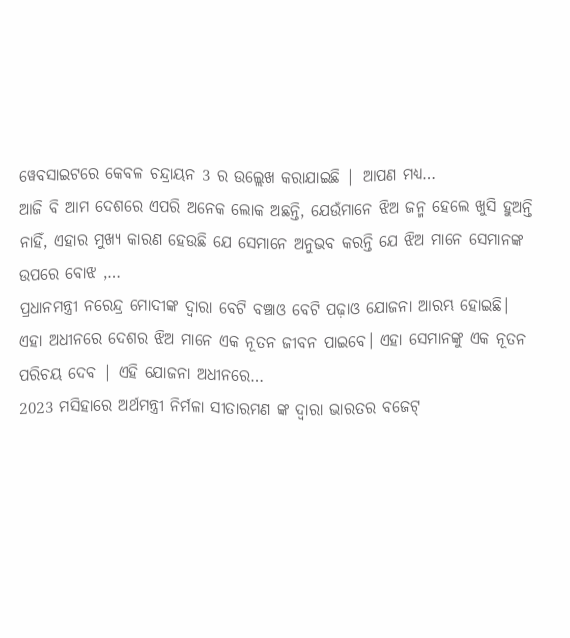ୱେବସାଇଟରେ କେବଳ ଚନ୍ଦ୍ରାୟନ 3 ର ଉଲ୍ଲେଖ କରାଯାଇଛି | ଆପଣ ମଧ୍ୟ…
ଆଜି ବି ଆମ ଦେଶରେ ଏପରି ଅନେକ ଲୋକ ଅଛନ୍ତି, ଯେଉଁମାନେ ଝିଅ ଜନ୍ମ ହେଲେ ଖୁସି ହୁଅନ୍ତି ନାହିଁ, ଏହାର ମୁଖ୍ୟ କାରଣ ହେଉଛି ଯେ ସେମାନେ ଅନୁଭବ କରନ୍ତି ଯେ ଝିଅ ମାନେ ସେମାନଙ୍କ ଉପରେ ବୋଝ ,…
ପ୍ରଧାନମନ୍ତ୍ରୀ ନରେନ୍ଦ୍ର ମୋଦୀଙ୍କ ଦ୍ୱାରା ବେଟି ବଞ୍ଚାଓ ବେଟି ପଢ଼ାଓ ଯୋଜନା ଆରମ୍ଭ ହୋଇଛି। ଏହା ଅଧୀନରେ ଦେଶର ଝିଅ ମାନେ ଏକ ନୂତନ ଜୀବନ ପାଇବେ। ଏହା ସେମାନଙ୍କୁ ଏକ ନୂତନ ପରିଚୟ ଦେବ | ଏହି ଯୋଜନା ଅଧୀନରେ…
2023 ମସିହାରେ ଅର୍ଥମନ୍ତ୍ରୀ ନିର୍ମଳା ସୀତାରମଣ ଙ୍କ ଦ୍ୱାରା ଭାରତର ବଜେଟ୍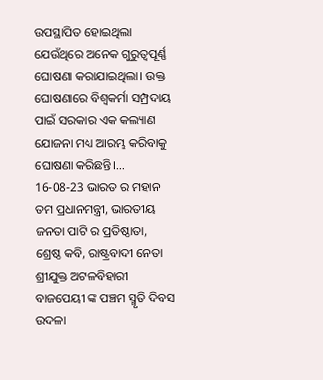ଉପସ୍ଥାପିତ ହୋଇଥିଲା ଯେଉଁଥିରେ ଅନେକ ଗୁରୁତ୍ୱପୂର୍ଣ୍ଣ ଘୋଷଣା କରାଯାଇଥିଲା। ଉକ୍ତ ଘୋଷଣାରେ ବିଶ୍ୱକର୍ମା ସମ୍ପ୍ରଦାୟ ପାଇଁ ସରକାର ଏକ କଲ୍ୟାଣ ଯୋଜନା ମଧ୍ୟ ଆରମ୍ଭ କରିବାକୁ ଘୋଷଣା କରିଛନ୍ତି।…
16-08-23 ଭାରତ ର ମହାନ ତମ ପ୍ରଧାନମନ୍ତ୍ରୀ, ଭାରତୀୟ ଜନତା ପାଟି ର ପ୍ରତିଷ୍ଠାତା, ଶ୍ରେଷ୍ଠ କବି, ରାଷ୍ଟ୍ରବାଦୀ ନେତା ଶ୍ରୀଯୁକ୍ତ ଅଟଳବିହାରୀ ବାଜପେୟୀ ଙ୍କ ପଞ୍ଚମ ସ୍ମୃତି ଦିବସ ଉଦଳା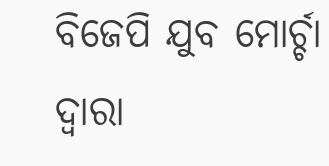ବିଜେପି ଯୁବ ମୋର୍ଚ୍ଚା ଦ୍ୱାରା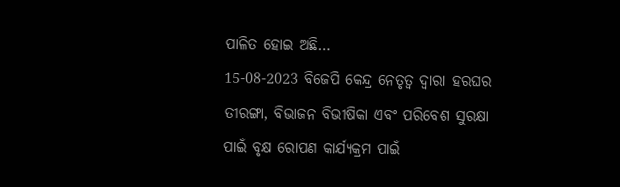ପାଳିତ ହୋଇ ଅଛି…
15-08-2023 ବିଜେପି କେନ୍ଦ୍ର ନେତୃତ୍ୱ ଦ୍ୱାରା ହରଘର ତୀରଙ୍ଗା, ବିଭାଜନ ବିଭୀଷିକା ଏବଂ ପରିବେଶ ସୁରକ୍ଷା ପାଇଁ ବୃକ୍ଷ ରୋପଣ କାର୍ଯ୍ୟକ୍ରମ ପାଇଁ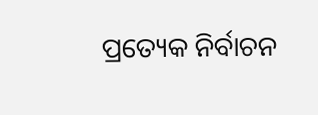ପ୍ରତ୍ୟେକ ନିର୍ବାଚନ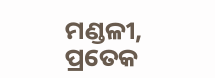ମଣ୍ଡଳୀ, ପ୍ରତେକ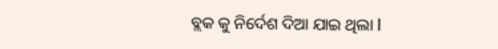ବ୍ଲକ କୁ ନିର୍ଦେଶ ଦିଆ ଯାଇ ଥିଲା l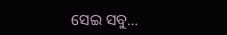ସେଇ ସବୁ…